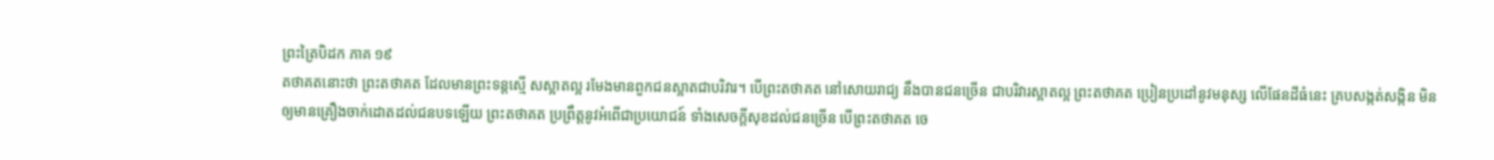ព្រះត្រៃបិដក ភាគ ១៩
តថាគតនោះថា ព្រះតថាគត ដែលមានព្រះទន្តស្មើ សស្អាតល្អ រមែងមានពួកជនស្អាតជាបរិវារ។ បើព្រះតថាគត នៅសោយរាជ្យ នឹងបានជនច្រើន ជាបរិវារស្អាតល្អ ព្រះតថាគត ប្រៀនប្រដៅនូវមនុស្ស លើផែនដីធំនេះ គ្របសង្កត់សង្កិន មិនឲ្យមានគ្រឿងចាក់ដោតដល់ជនបទឡើយ ព្រះតថាគត ប្រព្រឹត្តនូវអំពើជាប្រយោជន៍ ទាំងសេចក្តីសុខដល់ជនច្រើន បើព្រះតថាគត ចេ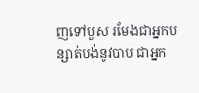ញទៅបួស រមែងជាអ្នកបន្សាត់បង់នូវបាប ជាអ្នក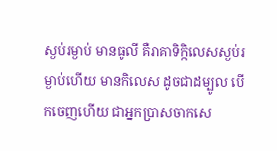ស្ងប់រម្ងាប់ មានធូលី គឺរាគាទិក្កិលេសស្ងប់រម្ងាប់ហើយ មានកិលេស ដូចជាដម្បូល បើកចេញហើយ ជាអ្នកប្រាសចាកសេ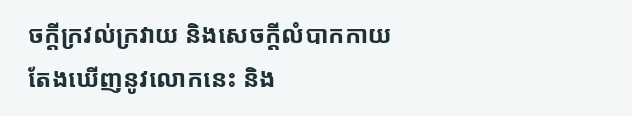ចក្តីក្រវល់ក្រវាយ និងសេចក្តីលំបាកកាយ តែងឃើញនូវលោកនេះ និង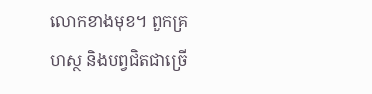លោកខាងមុខ។ ពួកគ្រហស្ថ និងបព្វជិតជាច្រើ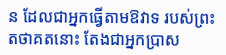ន ដែលជាអ្នកធ្វើតាមឱវាទ របស់ព្រះតថាគតនោះ តែងជាអ្នកប្រាស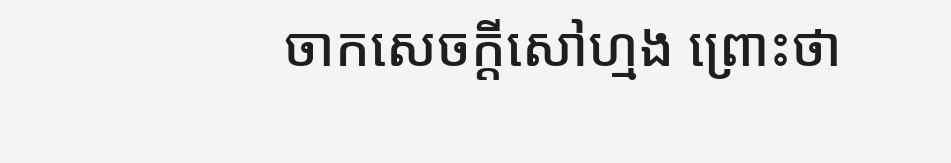ចាកសេចក្តីសៅហ្មង ព្រោះថា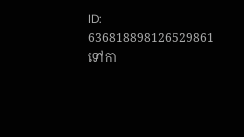ID: 636818898126529861
ទៅកា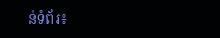ន់ទំព័រ៖